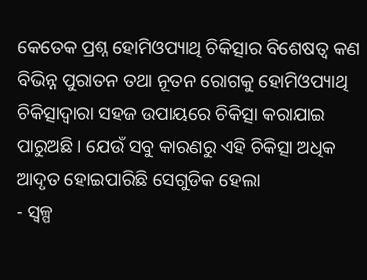କେତେକ ପ୍ରଶ୍ନ ହୋମିଓପ୍ୟାଥି ଚିକିତ୍ସାର ବିଶେଷତ୍ଵ କଣ
ବିଭିନ୍ନ ପୁରାତନ ତଥା ନୂତନ ରୋଗକୁ ହୋମିଓପ୍ୟାଥି ଚିକିତ୍ସାଦ୍ଵାରା ସହଜ ଉପାୟରେ ଚିକିତ୍ସା କରାଯାଇ ପାରୁଅଛି । ଯେଉଁ ସବୁ କାରଣରୁ ଏହି ଚିକିତ୍ସା ଅଧିକ ଆଦୃତ ହୋଇପାରିଛି ସେଗୁଡିକ ହେଲା
- ସ୍ୱଳ୍ପ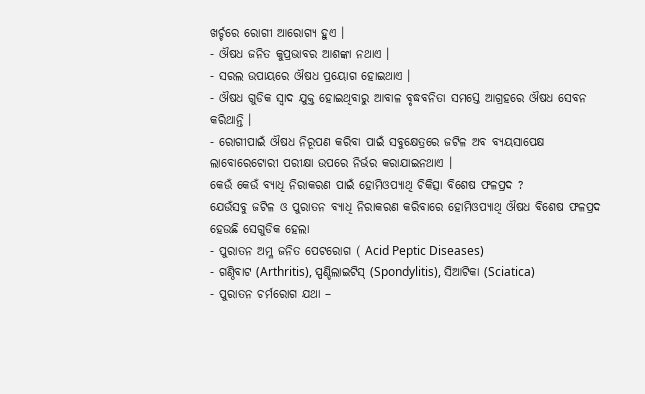ଖର୍ଚ୍ଚରେ ରୋଗୀ ଆରୋଗ୍ୟ ହୁଏ ।
- ଔଷଧ ଜନିତ କୁପ୍ରଭାବର ଆଶଙ୍କା ନଥାଏ ।
- ସରଲ ଉପାୟରେ ଔଷଧ ପ୍ରୟୋଗ ହୋଇଥାଏ ।
- ଔଷଧ ଗୁଡିକ ସ୍ଵାଦ ଯୁକ୍ତ ହୋଇଥିବାରୁ ଆବାଳ ବୃଦ୍ଧବନିତା ସମସ୍ତେ ଆଗ୍ରହରେ ଔଷଧ ସେବନ କରିଥାନ୍ତି ।
- ରୋଗୀପାଇଁ ଔଷଧ ନିରୂପଣ କରିବା ପାଇଁ ସବୁକ୍ଷେତ୍ରରେ ଜଟିଳ ଅବ ବ୍ୟୟସାପେକ୍ଷ ଲାବୋରେଟୋରୀ ପରୀକ୍ଷା ଉପରେ ନିର୍ଭର କରାଯାଇନଥାଏ ।
କେଉଁ କେଉଁ ବ୍ୟାଧି ନିରାକରଣ ପାଇଁ ହୋମିଓପ୍ୟାଥି ଚିକିତ୍ସା ବିଶେଷ ଫଳପ୍ରଦ ?
ଯେଉଁସବୁ ଜଟିଳ ଓ ପୁରାତନ ବ୍ୟାଧି ନିରାକରଣ କରିବାରେ ହୋମିଓପ୍ୟାଥି ଔଷଧ ବିଶେଷ ଫଳପ୍ରଦ ହେଉଛି ସେଗୁଡିକ ହେଲା
- ପୁରାତନ ଅମ୍ଳ ଜନିତ ପେଟରୋଗ ( Acid Peptic Diseases)
- ଗଣ୍ଠିବାଟ (Arthritis), ସ୍ପଣ୍ଡିଲାଇଟିସ୍ (Spondylitis), ସିଆଟିକା (Sciatica)
- ପୁରାତନ ଚର୍ମରୋଗ ଯଥା –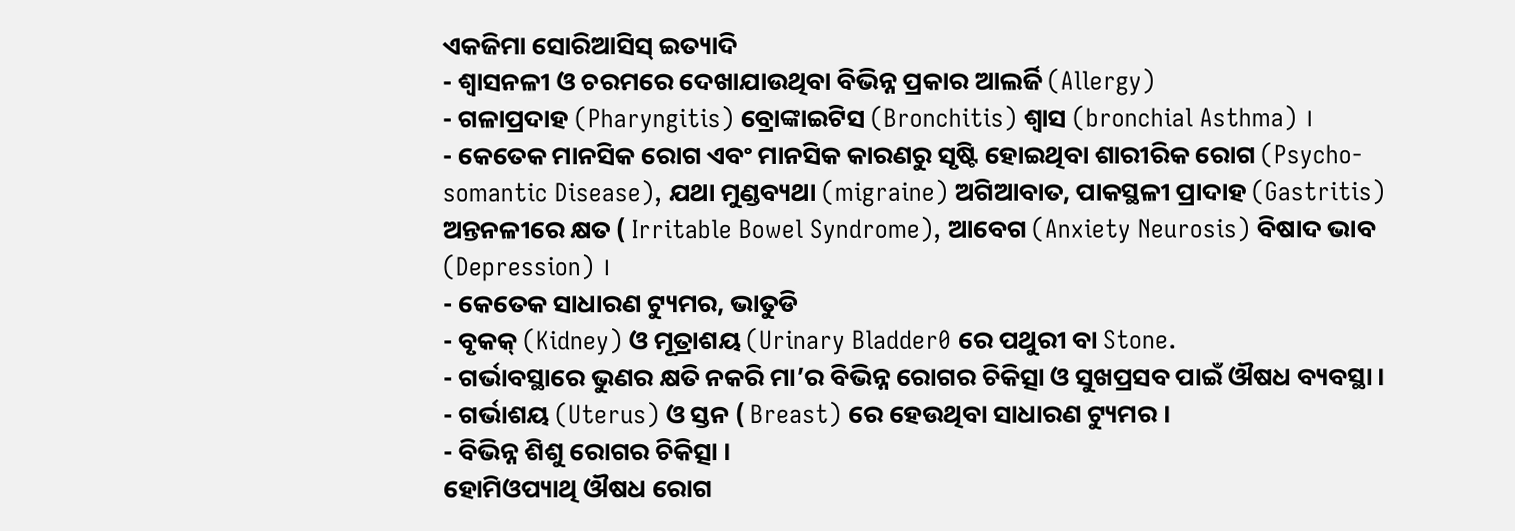ଏକଜିମା ସୋରିଆସିସ୍ ଇତ୍ୟାଦି
- ଶ୍ଵାସନଳୀ ଓ ଚରମରେ ଦେଖାଯାଉଥିବା ବିଭିନ୍ନ ପ୍ରକାର ଆଲର୍ଜି (Allergy)
- ଗଳାପ୍ରଦାହ (Pharyngitis) ବ୍ରୋଙ୍କାଇଟିସ (Bronchitis) ଶ୍ଵାସ (bronchial Asthma) ।
- କେତେକ ମାନସିକ ରୋଗ ଏବଂ ମାନସିକ କାରଣରୁ ସୃଷ୍ଟି ହୋଇଥିବା ଶାରୀରିକ ରୋଗ (Psycho-somantic Disease), ଯଥା ମୁଣ୍ଡବ୍ୟଥା (migraine) ଅଗିଆବାତ, ପାକସ୍ଥଳୀ ପ୍ରାଦାହ (Gastritis) ଅନ୍ତନଳୀରେ କ୍ଷତ ( Irritable Bowel Syndrome), ଆବେଗ (Anxiety Neurosis) ବିଷାଦ ଭାବ (Depression) ।
- କେତେକ ସାଧାରଣ ଟ୍ୟୁମର, ଭାତୁଡି
- ବୃକକ୍ (Kidney) ଓ ମୂତ୍ରାଶୟ (Urinary Bladder0 ରେ ପଥୁରୀ ବା Stone.
- ଗର୍ଭାବସ୍ଥାରେ ଭୁଣର କ୍ଷତି ନକରି ମା’ର ବିଭିନ୍ନ ରୋଗର ଚିକିତ୍ସା ଓ ସୁଖପ୍ରସବ ପାଇଁ ଔଷଧ ବ୍ୟବସ୍ଥା ।
- ଗର୍ଭାଶୟ (Uterus) ଓ ସ୍ତନ ( Breast) ରେ ହେଉଥିବା ସାଧାରଣ ଟ୍ୟୁମର ।
- ବିଭିନ୍ନ ଶିଶୁ ରୋଗର ଚିକିତ୍ସା ।
ହୋମିଓପ୍ୟାଥି ଔଷଧ ରୋଗ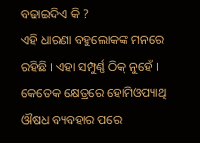ବଢାଇଦିଏ କି ?
ଏହି ଧାରଣା ବହୁଲୋକଙ୍କ ମନରେ ରହିଛି । ଏହା ସମ୍ପୁର୍ଣ୍ଣ ଠିକ୍ ନୁହେଁ । କେତେକ କ୍ଷେତ୍ରରେ ହୋମିଓପ୍ୟାଥି ଔଷଧ ବ୍ୟବହାର ପରେ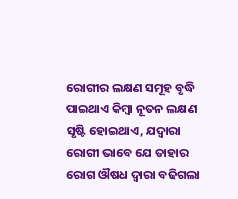ରୋଗୀର ଲକ୍ଷଣ ସମୂହ ବୃଦ୍ଧି ପାଇଥାଏ କିମ୍ବା ନୂତନ ଲକ୍ଷଣ ସୃଷ୍ଟି ହୋଇଥାଏ, ଯଦ୍ଵାରା ରୋଗୀ ଭାବେ ଯେ ତାହାର ରୋଗ ଔଷଧ ଦ୍ଵାରା ବଢିଗଲା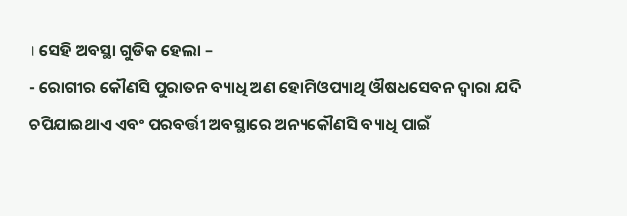। ସେହି ଅବସ୍ଥା ଗୁଡିକ ହେଲା –
- ରୋଗୀର କୌଣସି ପୁରାତନ ବ୍ୟାଧି ଅଣ ହୋମିଓପ୍ୟାଥି ଔଷଧସେବନ ଦ୍ଵାରା ଯଦି ଚପିଯାଇଥାଏ ଏବଂ ପରବର୍ତ୍ତୀ ଅବସ୍ଥାରେ ଅନ୍ୟକୌଣସି ବ୍ୟାଧି ପାଇଁ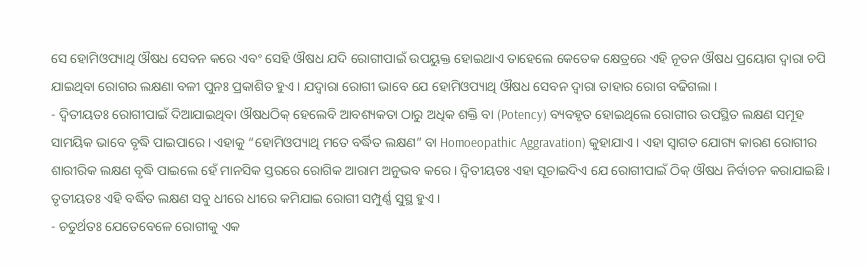ସେ ହୋମିଓପ୍ୟାଥି ଔଷଧ ସେବନ କରେ ଏବଂ ସେହି ଔଷଧ ଯଦି ରୋଗୀପାଇଁ ଉପୟୁକ୍ତ ହୋଇଥାଏ ତାହେଲେ କେତେକ କ୍ଷେତ୍ରରେ ଏହି ନୂତନ ଔଷଧ ପ୍ରୟୋଗ ଦ୍ଵାରା ଚପି ଯାଇଥିବା ରୋଗର ଲକ୍ଷଣା ବଳୀ ପୁନଃ ପ୍ରକାଶିତ ହୁଏ । ଯଦ୍ଵାରା ରୋଗୀ ଭାବେ ଯେ ହୋମିଓପ୍ୟାଥି ଔଷଧ ସେବନ ଦ୍ଵାରା ତାହାର ରୋଗ ବଢିଗଲା ।
- ଦ୍ଵିତୀୟତଃ ରୋଗୀପାଇଁ ଦିଆଯାଇଥିବା ଔଷଧଠିକ୍ ହେଲେବି ଆବଶ୍ୟକତା ଠାରୁ ଅଧିକ ଶକ୍ତି ବା (Potency) ବ୍ୟବହୃତ ହୋଇଥିଲେ ରୋଗୀର ଉପସ୍ଥିତ ଲକ୍ଷଣ ସମୂହ ସାମୟିକ ଭାବେ ବୃଦ୍ଧି ପାଇପାରେ । ଏହାକୁ “ହୋମିଓପ୍ୟାଥି ମତେ ବର୍ଦ୍ଧିତ ଲକ୍ଷଣ” ବା Homoeopathic Aggravation) କୁହାଯାଏ । ଏହା ସ୍ଵାଗତ ଯୋଗ୍ୟ କାରଣ ରୋଗୀର ଶାରୀରିକ ଲକ୍ଷଣ ବୃଦ୍ଧି ପାଇଲେ ହେଁ ମାନସିକ ସ୍ତରରେ ରୋଗିକ ଆରାମ ଅନୁଭବ କରେ । ଦ୍ଵିତୀୟତଃ ଏହା ସୂଚାଇଦିଏ ଯେ ରୋଗୀପାଇଁ ଠିକ୍ ଔଷଧ ନିର୍ବାଚନ କରାଯାଇଛି । ତୃତୀୟତଃ ଏହି ବର୍ଦ୍ଧିତ ଲକ୍ଷଣ ସବୁ ଧୀରେ ଧୀରେ କମିଯାଇ ରୋଗୀ ସମ୍ପୁର୍ଣ୍ଣ ସୁସ୍ଥ ହୁଏ ।
- ଚତୁର୍ଥତଃ ଯେତେବେଳେ ରୋଗୀକୁ ଏକ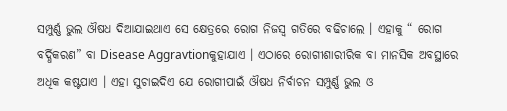ସମ୍ପୁର୍ଣ୍ଣ ଭୁଲ ଔଷଧ ଦିଆଯାଇଥାଏ ସେ କ୍ଷେତ୍ରରେ ରୋଗ ନିଜସ୍ୱ ଗତିରେ ବଢିଚାଲେ । ଏହାକୁ “ ରୋଗ ବର୍ଦ୍ଧିକରଣ” ବା Disease Aggravtionକୁହାଯାଏ । ଏଠାରେ ରୋଗୀଶାରୀରିକ ବା ମାନସିକ ଅବସ୍ଥାରେ ଅଧିକ କଷ୍ଟପାଏ । ଏହା ସୁଚାଇଦିଏ ଯେ ରୋଗୀପାଇଁ ଔଷଧ ନିର୍ବାଚନ ସମ୍ପୁର୍ଣ୍ଣ ଭୁଲ ଓ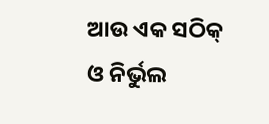ଆଉ ଏକ ସଠିକ୍ ଓ ନିର୍ଭୁଲ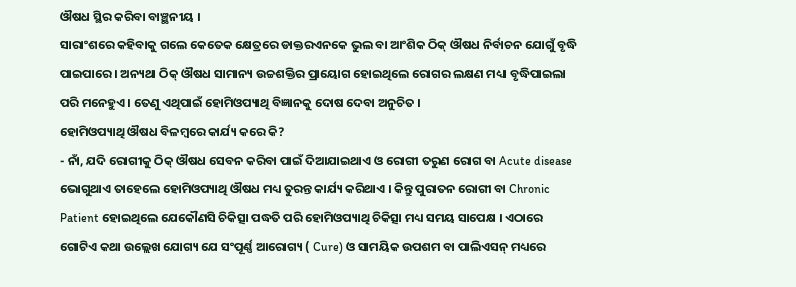ଔଷଧ ସ୍ଥିର କରିବା ବାଞ୍ଛନୀୟ ।
ସାରାଂଶରେ କହିବାକୁ ଗଲେ କେତେକ କ୍ଷେତ୍ରରେ ଡାକ୍ତରଏନକେ ଭୁଲ ବା ଆଂଶିକ ଠିକ୍ ଔଷଧ ନିର୍ବାଚନ ଯୋଗୁଁ ବୃଦ୍ଧି ପାଇପାରେ । ଅନ୍ୟଥା ଠିକ୍ ଔଷଧ ସାମାନ୍ୟ ଉଚ୍ଚଶକ୍ତିର ପ୍ରାୟୋଗ ହୋଇଥିଲେ ରୋଗର ଲକ୍ଷଣ ମଧ୍ୟା ବୃଦ୍ଧିପାଇଲା ପରି ମନେହୁଏ । ତେଣୁ ଏଥିପାଇଁ ହୋମିଓପ୍ୟାଥି ବିଜ୍ଞାନକୁ ଦୋଷ ଦେବା ଅନୁଚିତ ।
ହୋମିଓପ୍ୟାଥି ଔଷଧ ବିଳମ୍ବରେ କାର୍ଯ୍ୟ କରେ କି?
- ନାଁ, ଯଦି ରୋଗୀକୁ ଠିକ୍ ଔଷଧ ସେବନ କରିବା ପାଇଁ ଦିଆଯାଇଥାଏ ଓ ରୋଗୀ ତରୁଣ ରୋଗ ବା Acute disease ଭୋଗୁଥାଏ ତାହେଲେ ହୋମିଓପ୍ୟାଥି ଔଷଧ ମଧ୍ୟ ତୁରନ୍ତ କାର୍ଯ୍ୟ କରିଥାଏ । କିନ୍ତୁ ପୁରାତନ ରୋଗୀ ବା Chronic Patient ହୋଇଥିଲେ ଯେକୌଣସି ଚିକିତ୍ସା ପଦ୍ଧତି ପରି ହୋମିଓପ୍ୟାଥି ଚିକିତ୍ସା ମଧ୍ୟ ସମୟ ସାପେକ୍ଷ । ଏଠାରେ ଗୋଟିଏ କଥା ଉଲ୍ଲେଖ ଯୋଗ୍ୟ ଯେ ସଂପୂର୍ଣ୍ଣ ଆରୋଗ୍ୟ ( Cure) ଓ ସାମୟିକ ଉପଶମ ବା ପାଲିଏସନ୍ ମଧ୍ୟରେ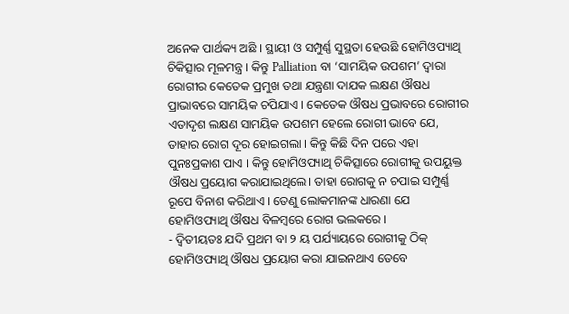ଅନେକ ପାର୍ଥକ୍ୟ ଅଛି । ସ୍ଥାୟୀ ଓ ସମ୍ପୁର୍ଣ୍ଣ ସୁସ୍ଥତା ହେଉଛି ହୋମିଓପ୍ୟାଥି ଚିକିତ୍ସାର ମୂଳମନ୍ତ୍ର । କିନ୍ତୁ Palliation ବା ‘ସାମୟିକ ଉପଶମ’ ଦ୍ଵାରା ରୋଗୀର କେତେକ ପ୍ରମୁଖ ତଥା ଯନ୍ତ୍ରଣା ଦାଯକ ଲକ୍ଷଣ ଔଷଧ ପ୍ରାଭାବରେ ସାମୟିକ ଚପିଯାଏ । କେତେକ ଔଷଧ ପ୍ରଭାବରେ ରୋଗୀର ଏତାଦୃଶ ଲକ୍ଷଣ ସାମୟିକ ଉପଶମ ହେଲେ ରୋଗୀ ଭାବେ ଯେ, ତାହାର ରୋଗ ଦୂର ହୋଇଗଲା । କିନ୍ତୁ କିଛି ଦିନ ପରେ ଏହା ପୁନଃପ୍ରକାଶ ପାଏ । କିନ୍ତୁ ହୋମିଓପ୍ୟାଥି ଚିକିତ୍ସାରେ ରୋଗୀକୁ ଉପୟୁକ୍ତ ଔଷଧ ପ୍ରୟୋଗ କରାଯାଇଥିଲେ। ତାହା ରୋଗକୁ ନ ଚପାଇ ସମ୍ପୁର୍ଣ୍ଣ ରୂପେ ବିନାଶ କରିଥାଏ । ତେଣୁ ଲୋକମାନଙ୍କ ଧାରଣା ଯେ ହୋମିଓପ୍ୟାଥି ଔଷଧ ବିଳମ୍ବରେ ରୋଗ ଭଲକରେ ।
- ଦ୍ଵିତୀୟତଃ ଯଦି ପ୍ରଥମ ବା ୨ ୟ ପର୍ଯ୍ୟାୟରେ ରୋଗୀକୁ ଠିକ୍ ହୋମିଓପ୍ୟାଥି ଔଷଧ ପ୍ରୟୋଗ କରା ଯାଇନଥାଏ ତେବେ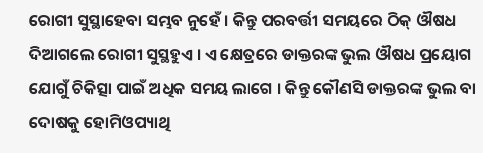ରୋଗୀ ସୁସ୍ଥାହେବା ସମ୍ଭବ ନୁହେଁ । କିନ୍ତୁ ପରବର୍ତ୍ତୀ ସମୟରେ ଠିକ୍ ଔଷଧ ଦିଆଗଲେ ରୋଗୀ ସୁସ୍ଥହୁଏ । ଏ କ୍ଷେତ୍ରରେ ଡାକ୍ତରଙ୍କ ଭୁଲ ଔଷଧ ପ୍ରୟୋଗ ଯୋଗୁଁ ଚିକିତ୍ସା ପାଇଁ ଅଧିକ ସମୟ ଲାଗେ । କିନ୍ତୁ କୌଣସି ଡାକ୍ତରଙ୍କ ଭୁଲ ବା ଦୋଷକୁ ହୋମିଓପ୍ୟାଥି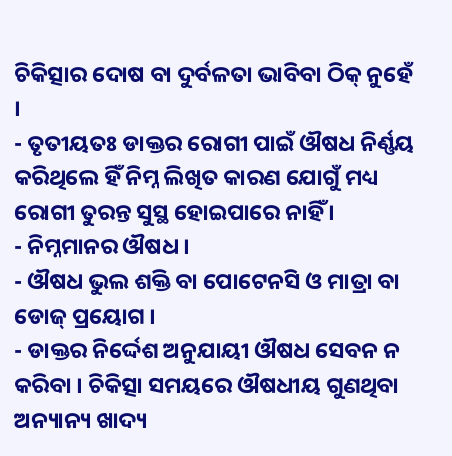ଚିକିତ୍ସାର ଦୋଷ ବା ଦୁର୍ବଳତା ଭାବିବା ଠିକ୍ ନୁହେଁ ।
- ତୃତୀୟତଃ ଡାକ୍ତର ରୋଗୀ ପାଇଁ ଔଷଧ ନିର୍ଣ୍ଣୟ କରିଥିଲେ ହିଁ ନିମ୍ନ ଲିଖିତ କାରଣ ଯୋଗୁଁ ମଧ୍ୟ ରୋଗୀ ତୁରନ୍ତ ସୁସ୍ଥ ହୋଇପାରେ ନାହିଁ ।
- ନିମ୍ନମାନର ଔଷଧ ।
- ଔଷଧ ଭୁଲ ଶକ୍ତି ବା ପୋଟେନସି ଓ ମାତ୍ରା ବା ଡୋଜ୍ ପ୍ରୟୋଗ ।
- ଡାକ୍ତର ନିର୍ଦ୍ଦେଶ ଅନୁଯାୟୀ ଔଷଧ ସେବନ ନ କରିବା । ଚିକିତ୍ସା ସମୟରେ ଔଷଧୀୟ ଗୁଣଥିବା ଅନ୍ୟାନ୍ୟ ଖାଦ୍ୟ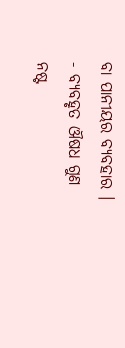ବା ପାନୀୟର ବ୍ୟବହାର ।
- ବ୍ୟବହୃତ ଔଷଧ ଗୁଣ ନଷ୍ଟ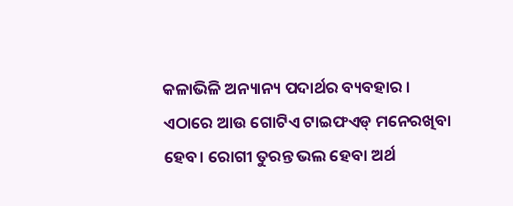କଳାଭିଳି ଅନ୍ୟାନ୍ୟ ପଦାର୍ଥର ବ୍ୟବହାର ।
ଏଠାରେ ଆଉ ଗୋଟିଏ ଟାଇଫଏଡ୍ ମନେରଖିବା ହେବ। ରୋଗୀ ତୁରନ୍ତ ଭଲ ହେବା ଅର୍ଥ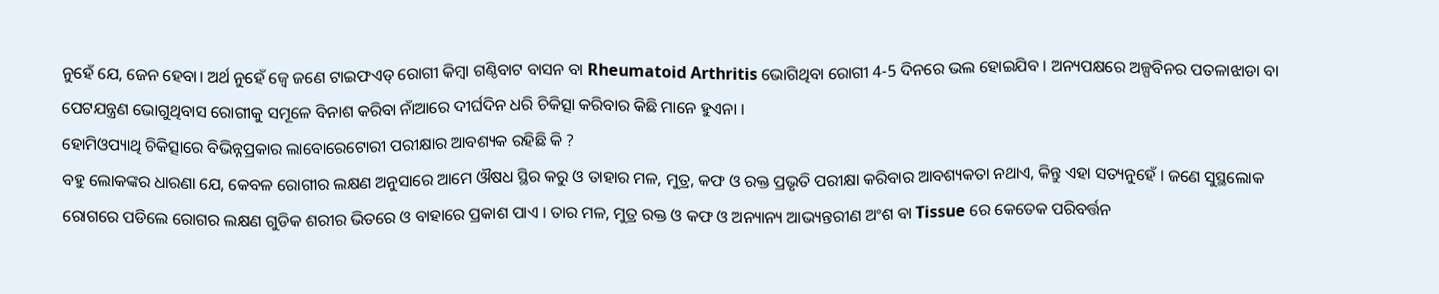ନୁହେଁ ଯେ, ଜେନ ହେବା। ଅର୍ଥ ନୁହେଁ ଜ୍ୱେ ଜଣେ ଟାଇଫଏଡ୍ ରୋଗୀ କିମ୍ବା ଗଣ୍ଠିବାଟ ବାସନ ବା Rheumatoid Arthritis ଭୋଗିଥିବା ରୋଗୀ 4-5 ଦିନରେ ଭଲ ହୋଇଯିବ । ଅନ୍ୟପକ୍ଷରେ ଅଳ୍ପବିନର ପତଳାଝାଡା ବା ପେଟଯନ୍ତ୍ରଣ ଭୋଗୁଥିବାସ ରୋଗୀକୁ ସମୂଳେ ବିନାଶ କରିବା ନାଁଆରେ ଦୀର୍ଘଦିନ ଧରି ଚିକିତ୍ସା କରିବାର କିଛି ମାନେ ହୁଏନା ।
ହୋମିଓପ୍ୟାଥି ଚିକିତ୍ସାରେ ବିଭିନ୍ନପ୍ରକାର ଲାବୋରେଟୋରୀ ପରୀକ୍ଷାର ଆବଶ୍ୟକ ରହିଛି କି ?
ବହୁ ଲୋକଙ୍କର ଧାରଣା ଯେ, କେବଳ ରୋଗୀର ଲକ୍ଷଣ ଅନୁସାରେ ଆମେ ଔଷଧ ସ୍ଥିର କରୁ ଓ ତାହାର ମଳ, ମୁତ୍ର, କଫ ଓ ରକ୍ତ ପ୍ରଭୃତି ପରୀକ୍ଷା କରିବାର ଆବଶ୍ୟକତା ନଥାଏ, କିନ୍ତୁ ଏହା ସତ୍ୟନୁହେଁ । ଜଣେ ସୁସ୍ଥଲୋକ ରୋଗରେ ପଡିଲେ ରୋଗର ଲକ୍ଷଣ ଗୁଡିକ ଶରୀର ଭିତରେ ଓ ବାହାରେ ପ୍ରକାଶ ପାଏ । ତାର ମଳ, ମୁତ୍ର ରକ୍ତ ଓ କଫ ଓ ଅନ୍ୟାନ୍ୟ ଆଭ୍ୟନ୍ତରୀଣ ଅଂଶ ବା Tissue ରେ କେତେକ ପରିବର୍ତ୍ତନ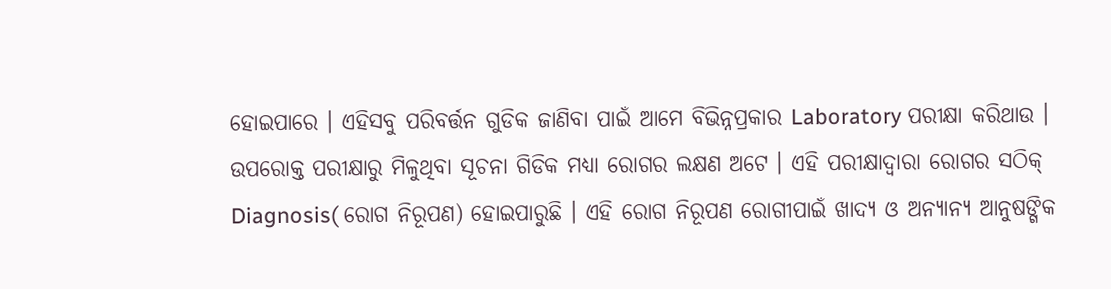ହୋଇପାରେ । ଏହିସବୁ ପରିବର୍ତ୍ତନ ଗୁଡିକ ଜାଣିବା ପାଇଁ ଆମେ ବିଭିନ୍ନପ୍ରକାର Laboratory ପରୀକ୍ଷା କରିଥାଉ । ଉପରୋକ୍ତ ପରୀକ୍ଷାରୁ ମିଳୁଥିବା ସୂଚନା ଗିଡିକ ମଧ୍ୟା ରୋଗର ଲକ୍ଷଣ ଅଟେ । ଏହି ପରୀକ୍ଷାଦ୍ଵାରା ରୋଗର ସଠିକ୍ Diagnosis( ରୋଗ ନିରୂପଣ) ହୋଇପାରୁଛି । ଏହି ରୋଗ ନିରୂପଣ ରୋଗୀପାଇଁ ଖାଦ୍ୟ ଓ ଅନ୍ୟାନ୍ୟ ଆନୁଷଙ୍ଗିକ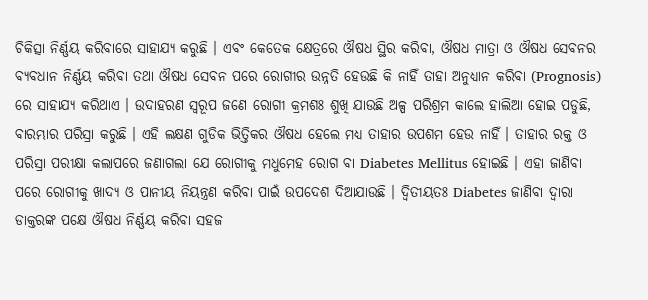ଚିକିତ୍ସା ନିର୍ଣ୍ଣୟ କରିବାରେ ସାହାଯ୍ୟ କରୁଛି । ଏବଂ କେତେକ କ୍ଷେତ୍ରରେ ଔଷଧ ସ୍ଥିର କରିବା, ଔଷଧ ମାତ୍ରା ଓ ଔଷଧ ସେବନର ବ୍ୟବଧାନ ନିର୍ଣ୍ଣୟ କରିବା ତଥା ଔଷଧ ସେବନ ପରେ ରୋଗୀର ଉନ୍ନତି ହେଉଛି କି ନାହିଁ ତାହା ଅନୁଧ୍ୟାନ କରିବା (Prognosis) ରେ ସାହାଯ୍ୟ କରିଥାଏ । ଉଦାହରଣ ସ୍ୱରୂପ ଜଣେ ରୋଗୀ କ୍ରମଶଃ ଶୁଖି ଯାଉଛି ଅଳ୍ପ ପରିଶ୍ରମ କାଲେ ହାଲିଆ ହୋଇ ପଡୁଛି, ବାରମ୍ଭାର ପରିସ୍ରା କରୁଛି । ଏହି ଲକ୍ଷଣ ଗୁଡିକ ଭିତ୍ତିକର ଔଷଧ ହେଲେ ମଧ୍ୟ ତାହାର ଉପଶମ ହେଉ ନାହିଁ । ତାହାର ରକ୍ତ ଓ ପରିସ୍ରା ପରୀକ୍ଷା କଲାପରେ ଜଣାଗଲା ଯେ ରୋଗୀକୁ ମଧୁମେହ ରୋଗ ବା Diabetes Mellitus ହୋଇଛି । ଏହା ଜାଣିବା ପରେ ରୋଗୀକୁ ଖାଦ୍ୟ ଓ ପାନୀୟ ନିୟନ୍ତ୍ରଣ କରିବା ପାଇଁ ଉପଦେଶ ଦିଆଯାଉଛି । ଦ୍ଵିତୀୟତଃ Diabetes ଜାଣିବା ଦ୍ଵାରା ଡାକ୍ତରଙ୍କ ପକ୍ଷେ ଔଷଧ ନିର୍ଣ୍ଣୟ କରିବା ସହଜ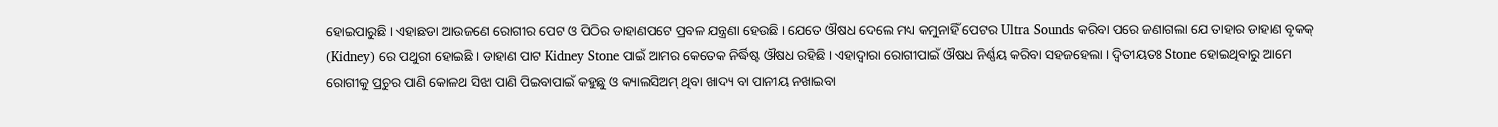ହୋଇପାରୁଛି । ଏହାଛଡା ଆଉଜଣେ ରୋଗୀର ପେଟ ଓ ପିଠିର ଡାହାଣପଟେ ପ୍ରବଳ ଯନ୍ତ୍ରଣା ହେଉଛି । ଯେତେ ଔଷଧ ଦେଲେ ମଧ୍ୟ କମୁନାହିଁ ପେଟର Ultra Sounds କରିବା ପରେ ଜଣାଗଲା ଯେ ତାହାର ଡାହାଣ ବୃକକ୍ (Kidney) ରେ ପଥୁରୀ ହୋଇଛି । ଡାହାଣ ପାଟ Kidney Stone ପାଇଁ ଆମର କେତେକ ନିର୍ଦ୍ଧିଷ୍ଟ ଔଷଧ ରହିଛି । ଏହାଦ୍ଵାରା ରୋଗୀପାଇଁ ଔଷଧ ନିର୍ଣ୍ଣୟ କରିବା ସହଜହେଲା । ଦ୍ଵିତୀୟତଃ Stone ହୋଇଥିବାରୁ ଆମେ ରୋଗୀକୁ ପ୍ରଚୁର ପାଣି କୋଳଥ ସିଝା ପାଣି ପିଇବାପାଇଁ କହୁଛୁ ଓ କ୍ୟାଲସିଅମ୍ ଥିବା ଖାଦ୍ୟ ବା ପାନୀୟ ନଖାଇବା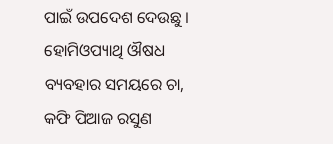ପାଇଁ ଉପଦେଶ ଦେଉଛୁ ।
ହୋମିଓପ୍ୟାଥି ଔଷଧ ବ୍ୟବହାର ସମୟରେ ଚା, କଫି ପିଆଜ ରସୁଣ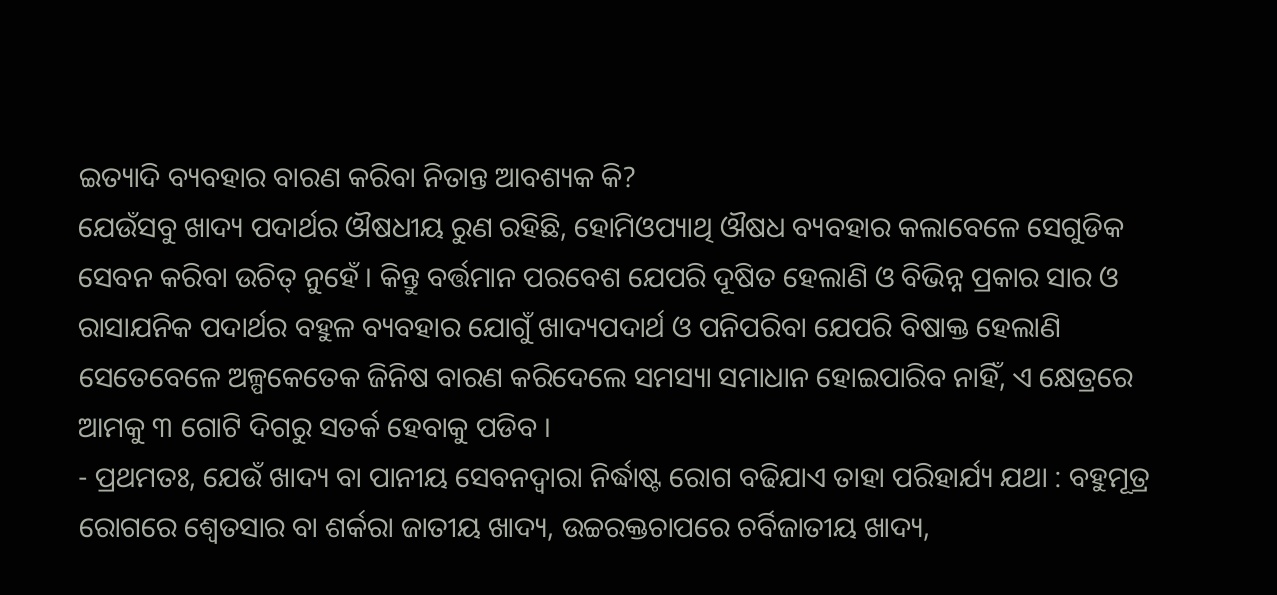ଇତ୍ୟାଦି ବ୍ୟବହାର ବାରଣ କରିବା ନିତାନ୍ତ ଆବଶ୍ୟକ କି?
ଯେଉଁସବୁ ଖାଦ୍ୟ ପଦାର୍ଥର ଔଷଧୀୟ ରୁଣ ରହିଛି, ହୋମିଓପ୍ୟାଥି ଔଷଧ ବ୍ୟବହାର କଲାବେଳେ ସେଗୁଡିକ ସେବନ କରିବା ଉଚିତ୍ ନୁହେଁ । କିନ୍ତୁ ବର୍ତ୍ତମାନ ପରବେଶ ଯେପରି ଦୂଷିତ ହେଲାଣି ଓ ବିଭିନ୍ନ ପ୍ରକାର ସାର ଓ ରାସାଯନିକ ପଦାର୍ଥର ବହୁଳ ବ୍ୟବହାର ଯୋଗୁଁ ଖାଦ୍ୟପଦାର୍ଥ ଓ ପନିପରିବା ଯେପରି ବିଷାକ୍ତ ହେଲାଣି ସେତେବେଳେ ଅଳ୍ପକେତେକ ଜିନିଷ ବାରଣ କରିଦେଲେ ସମସ୍ୟା ସମାଧାନ ହୋଇପାରିବ ନାହିଁ, ଏ କ୍ଷେତ୍ରରେ ଆମକୁ ୩ ଗୋଟି ଦିଗରୁ ସତର୍କ ହେବାକୁ ପଡିବ ।
- ପ୍ରଥମତଃ, ଯେଉଁ ଖାଦ୍ୟ ବା ପାନୀୟ ସେବନଦ୍ଵାରା ନିର୍ଦ୍ଧାଷ୍ଟ ରୋଗ ବଢିଯାଏ ତାହା ପରିହାର୍ଯ୍ୟ ଯଥା : ବହୁମୂତ୍ର ରୋଗରେ ଶ୍ଵେତସାର ବା ଶର୍କରା ଜାତୀୟ ଖାଦ୍ୟ, ଉଚ୍ଚରକ୍ତଚାପରେ ଚର୍ବିଜାତୀୟ ଖାଦ୍ୟ,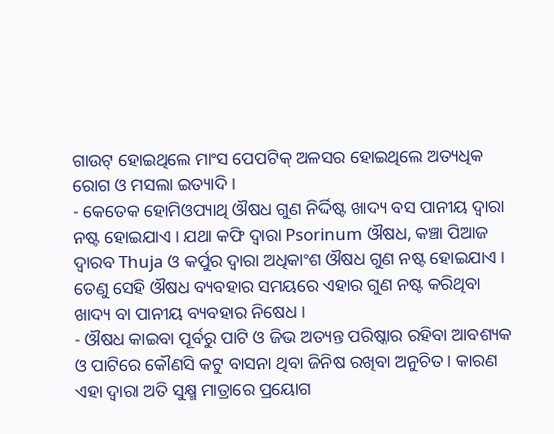ଗାଉଟ୍ ହୋଇଥିଲେ ମାଂସ ପେପଟିକ୍ ଅଳସର ହୋଇଥିଲେ ଅତ୍ୟଧିକ ରୋଗ ଓ ମସଲା ଇତ୍ୟାଦି ।
- କେତେକ ହୋମିଓପ୍ୟାଥି ଔଷଧ ଗୁଣ ନିର୍ଦ୍ଦିଷ୍ଟ ଖାଦ୍ୟ ବସ ପାନୀୟ ଦ୍ଵାରା ନଷ୍ଟ ହୋଇଯାଏ । ଯଥା କଫି ଦ୍ଵାରା Psorinum ଔଷଧ, କଞ୍ଚା ପିଆଜ ଦ୍ଵାରବ Thuja ଓ କର୍ପୁର ଦ୍ଵାରା ଅଧିକାଂଶ ଔଷଧ ଗୁଣ ନଷ୍ଟ ହୋଇଯାଏ । ତେଣୁ ସେହି ଔଷଧ ବ୍ୟବହାର ସମୟରେ ଏହାର ଗୁଣ ନଷ୍ଟ କରିଥିବା ଖାଦ୍ୟ ବା ପାନୀୟ ବ୍ୟବହାର ନିଷେଧ ।
- ଔଷଧ କାଇବା ପୂର୍ବରୁ ପାଟି ଓ ଜିଭ ଅତ୍ୟନ୍ତ ପରିଷ୍କାର ରହିବା ଆବଶ୍ୟକ ଓ ପାଟିରେ କୌଣସି କଟୁ ବାସନା ଥିବା ଜିନିଷ ରଖିବା ଅନୁଚିତ । କାରଣ ଏହା ଦ୍ଵାରା ଅତି ସୁକ୍ଷ୍ମ ମାତ୍ରାରେ ପ୍ରୟୋଗ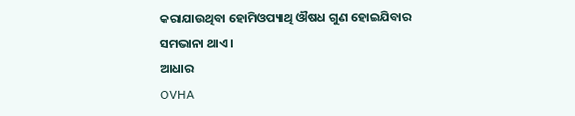କରାଯାଉଥିବା ହୋମିଓପ୍ୟାଥି ଔଷଧ ଗୁଣ ହୋଇଯିବାର ସମଭାନା ଥାଏ ।
ଆଧାର
OVHA